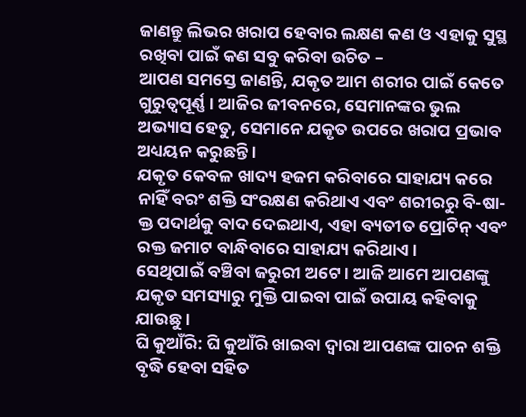ଜାଣନ୍ତୁ ଲିଭର ଖରାପ ହେବାର ଲକ୍ଷଣ କଣ ଓ ଏହାକୁ ସୁସ୍ଥ ରଖିବା ପାଇଁ କଣ ସବୁ କରିବା ଉଚିତ –
ଆପଣ ସମସ୍ତେ ଜାଣନ୍ତି, ଯକୃତ ଆମ ଶରୀର ପାଇଁ କେତେ ଗୁରୁତ୍ୱପୂର୍ଣ୍ଣ । ଆଜିର ଜୀବନରେ, ସେମାନଙ୍କର ଭୁଲ ଅଭ୍ୟାସ ହେତୁ, ସେମାନେ ଯକୃତ ଉପରେ ଖରାପ ପ୍ରଭାବ ଅଧ୍ୟୟନ କରୁଛନ୍ତି ।
ଯକୃତ କେବଳ ଖାଦ୍ୟ ହଜମ କରିବାରେ ସାହାଯ୍ୟ କରେ ନାହିଁ ବରଂ ଶକ୍ତି ସଂରକ୍ଷଣ କରିଥାଏ ଏବଂ ଶରୀରରୁ ବି-ଷା-କ୍ତ ପଦାର୍ଥକୁ ବାଦ ଦେଇଥାଏ, ଏହା ବ୍ୟତୀତ ପ୍ରୋଟିନ୍ ଏବଂ ରକ୍ତ ଜମାଟ ବାନ୍ଧିବାରେ ସାହାଯ୍ୟ କରିଥାଏ ।
ସେଥିପାଇଁ ବଞ୍ଚିବା ଜରୁରୀ ଅଟେ । ଆଜି ଆମେ ଆପଣଙ୍କୁ ଯକୃତ ସମସ୍ୟାରୁ ମୁକ୍ତି ପାଇବା ପାଇଁ ଉପାୟ କହିବାକୁ ଯାଉଛୁ ।
ଘି କୁଆଁରି: ଘି କୁଆଁରି ଖାଇବା ଦ୍ୱାରା ଆପଣଙ୍କ ପାଚନ ଶକ୍ତି ବୃଦ୍ଧି ହେବା ସହିତ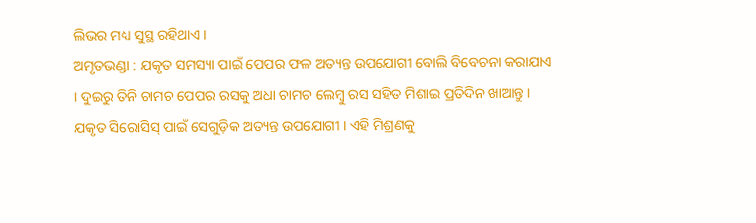ଲିଭର ମଧ୍ୟ ସୁସ୍ଥ ରହିଥାଏ ।
ଅମୃତଭଣ୍ଡା : ଯକୃତ ସମସ୍ୟା ପାଇଁ ପେପର ଫଳ ଅତ୍ୟନ୍ତ ଉପଯୋଗୀ ବୋଲି ବିବେଚନା କରାଯାଏ । ଦୁଇରୁ ତିନି ଚାମଚ ପେପର ରସକୁ ଅଧା ଚାମଚ ଲେମ୍ବୁ ରସ ସହିତ ମିଶାଇ ପ୍ରତିଦିନ ଖାଆନ୍ତୁ । ଯକୃତ ସିରୋସିସ୍ ପାଇଁ ସେଗୁଡ଼ିକ ଅତ୍ୟନ୍ତ ଉପଯୋଗୀ । ଏହି ମିଶ୍ରଣକୁ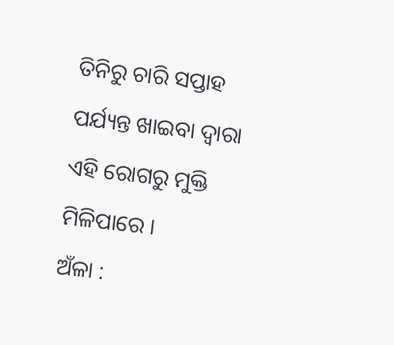ତିନିରୁ ଚାରି ସପ୍ତାହ ପର୍ଯ୍ୟନ୍ତ ଖାଇବା ଦ୍ୱାରା ଏହି ରୋଗରୁ ମୁକ୍ତି ମିଳିପାରେ ।
ଅଁଳା :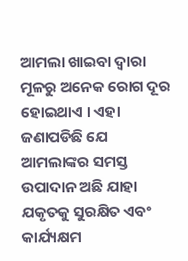ଆମଲା ଖାଇବା ଦ୍ୱାରା ମୂଳରୁ ଅନେକ ରୋଗ ଦୂର ହୋଇଥାଏ । ଏହା ଜଣାପଡିଛି ଯେ ଆମଲାଙ୍କର ସମସ୍ତ ଉପାଦାନ ଅଛି ଯାହା ଯକୃତକୁ ସୁରକ୍ଷିତ ଏବଂ କାର୍ଯ୍ୟକ୍ଷମ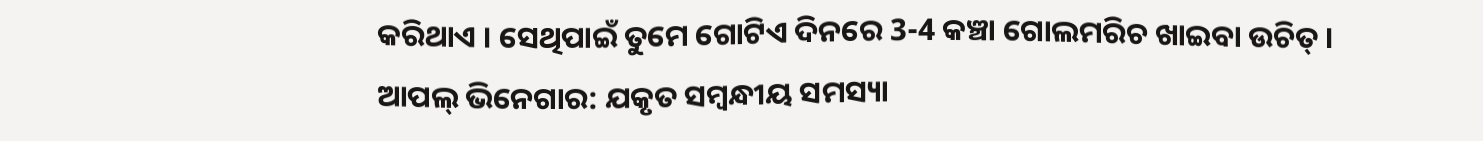କରିଥାଏ । ସେଥିପାଇଁ ତୁମେ ଗୋଟିଏ ଦିନରେ 3-4 କଞ୍ଚା ଗୋଲମରିଚ ଖାଇବା ଉଚିତ୍ ।
ଆପଲ୍ ଭିନେଗାର: ଯକୃତ ସମ୍ବନ୍ଧୀୟ ସମସ୍ୟା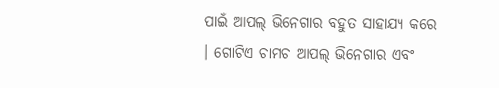ପାଇଁ ଆପଲ୍ ଭିନେଗାର ବହୁତ ସାହାଯ୍ୟ କରେ । ଗୋଟିଏ ଚାମଚ ଆପଲ୍ ଭିନେଗାର ଏବଂ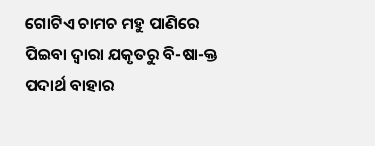ଗୋଟିଏ ଚାମଚ ମହୁ ପାଣିରେ ପିଇବା ଦ୍ବାରା ଯକୃତରୁ ବି-ଷା-କ୍ତ ପଦାର୍ଥ ବାହାର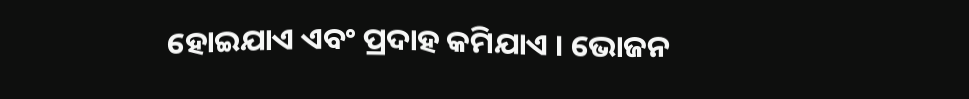ହୋଇଯାଏ ଏବଂ ପ୍ରଦାହ କମିଯାଏ । ଭୋଜନ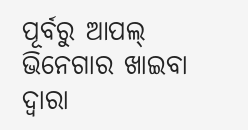ପୂର୍ବରୁ ଆପଲ୍ ଭିନେଗାର ଖାଇବା ଦ୍ୱାରା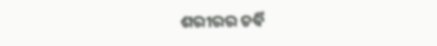ଶରୀରର ଚର୍ବି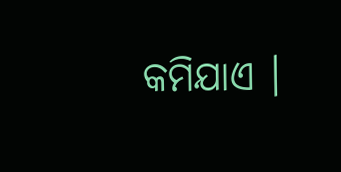କମିଯାଏ ।